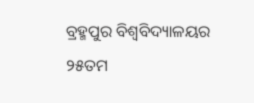ବ୍ରହ୍ମପୁର ବିଶ୍ୱବିଦ୍ୟାଳୟର ୨୫ତମ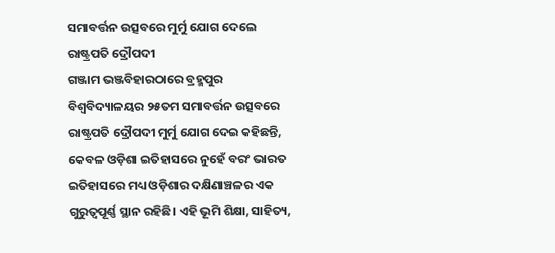ସମାବର୍ତ୍ତନ ଉତ୍ସବରେ ମୁର୍ମୁ ଯୋଗ ଦେଲେ ରାଷ୍ଟ୍ରପତି ଦ୍ରୌପଦୀ
ଗଞ୍ଜାମ ଭଞ୍ଜବିହାରଠାରେ ବ୍ରହ୍ମପୁର ବିଶ୍ୱବିଦ୍ୟାଳୟର ୨୫ତମ ସମାବର୍ତ୍ତନ ଉତ୍ସବରେ ରାଷ୍ଟ୍ରପତି ଦ୍ରୌପଦୀ ମୁର୍ମୁ ଯୋଗ ଦେଇ କହିଛନ୍ତି, କେବଳ ଓଡ଼ିଶା ଇତିହାସରେ ନୁହେଁ ବରଂ ଭାରତ ଇତିହାସରେ ମଧ୍ୟ ଓଡ଼ିଶାର ଦକ୍ଷିଣାଞ୍ଚଳର ଏକ ଗୁରୁତ୍ୱପୂର୍ଣ୍ଣ ସ୍ଥାନ ରହିଛି। ଏହି ଭୂମି ଶିକ୍ଷା, ସାହିତ୍ୟ,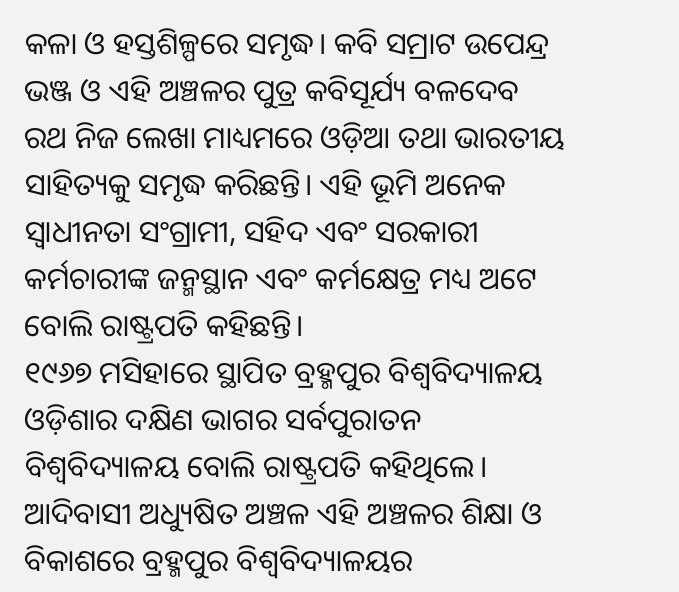କଳା ଓ ହସ୍ତଶିଳ୍ପରେ ସମୃଦ୍ଧ। କବି ସମ୍ରାଟ ଉପେନ୍ଦ୍ର ଭଞ୍ଜ ଓ ଏହି ଅଞ୍ଚଳର ପୁତ୍ର କବିସୂର୍ଯ୍ୟ ବଳଦେବ ରଥ ନିଜ ଲେଖା ମାଧ୍ୟମରେ ଓଡ଼ିଆ ତଥା ଭାରତୀୟ ସାହିତ୍ୟକୁ ସମୃଦ୍ଧ କରିଛନ୍ତି। ଏହି ଭୂମି ଅନେକ ସ୍ୱାଧୀନତା ସଂଗ୍ରାମୀ, ସହିଦ ଏବଂ ସରକାରୀ କର୍ମଚାରୀଙ୍କ ଜନ୍ମସ୍ଥାନ ଏବଂ କର୍ମକ୍ଷେତ୍ର ମଧ୍ୟ ଅଟେ ବୋଲି ରାଷ୍ଟ୍ରପତି କହିଛନ୍ତି।
୧୯୬୭ ମସିହାରେ ସ୍ଥାପିତ ବ୍ରହ୍ମପୁର ବିଶ୍ୱବିଦ୍ୟାଳୟ ଓଡ଼ିଶାର ଦକ୍ଷିଣ ଭାଗର ସର୍ବପୁରାତନ ବିଶ୍ୱବିଦ୍ୟାଳୟ ବୋଲି ରାଷ୍ଟ୍ରପତି କହିଥିଲେ। ଆଦିବାସୀ ଅଧ୍ୟୁଷିତ ଅଞ୍ଚଳ ଏହି ଅଞ୍ଚଳର ଶିକ୍ଷା ଓ ବିକାଶରେ ବ୍ରହ୍ମପୁର ବିଶ୍ୱବିଦ୍ୟାଳୟର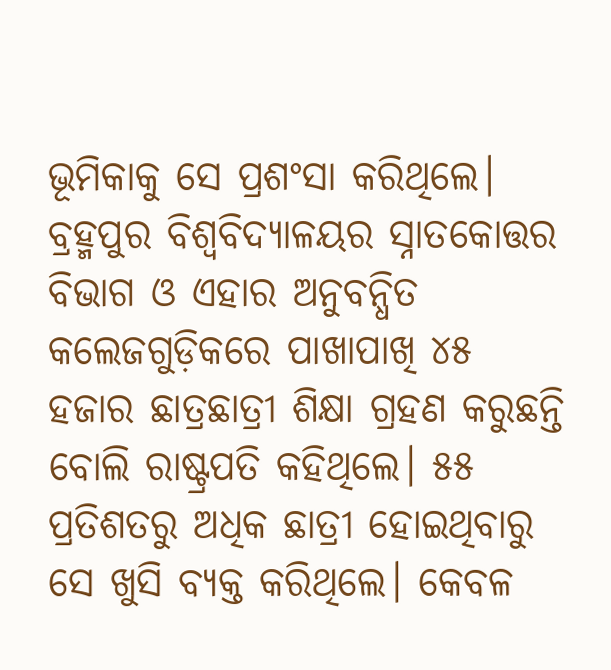ଭୂମିକାକୁ ସେ ପ୍ରଶଂସା କରିଥିଲେ।
ବ୍ରହ୍ମପୁର ବିଶ୍ୱବିଦ୍ୟାଳୟର ସ୍ନାତକୋତ୍ତର ବିଭାଗ ଓ ଏହାର ଅନୁବନ୍ଧିତ କଲେଜଗୁଡ଼ିକରେ ପାଖାପାଖି ୪୫ ହଜାର ଛାତ୍ରଛାତ୍ରୀ ଶିକ୍ଷା ଗ୍ରହଣ କରୁଛନ୍ତି ବୋଲି ରାଷ୍ଟ୍ରପତି କହିଥିଲେ। ୫୫ ପ୍ରତିଶତରୁ ଅଧିକ ଛାତ୍ରୀ ହୋଇଥିବାରୁ ସେ ଖୁସି ବ୍ୟକ୍ତ କରିଥିଲେ। କେବଳ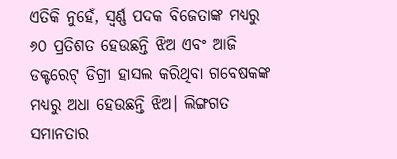ଏତିକି ନୁହେଁ, ସ୍ୱର୍ଣ୍ଣ ପଦକ ବିଜେତାଙ୍କ ମଧ୍ୟରୁ ୬୦ ପ୍ରତିଶତ ହେଉଛନ୍ତି ଝିଅ ଏବଂ ଆଜି ଡକ୍ଟରେଟ୍ ଡିଗ୍ରୀ ହାସଲ କରିଥିବା ଗବେଷକଙ୍କ ମଧ୍ୟରୁ ଅଧା ହେଉଛନ୍ତି ଝିଅ। ଲିଙ୍ଗଗତ ସମାନତାର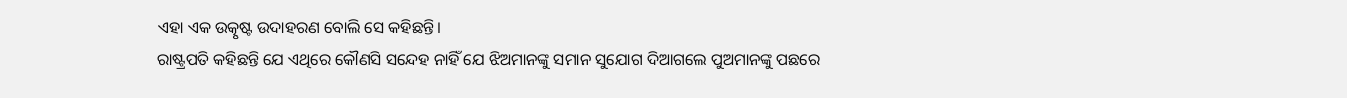ଏହା ଏକ ଉତ୍କୃଷ୍ଟ ଉଦାହରଣ ବୋଲି ସେ କହିଛନ୍ତି।
ରାଷ୍ଟ୍ରପତି କହିଛନ୍ତି ଯେ ଏଥିରେ କୌଣସି ସନ୍ଦେହ ନାହିଁ ଯେ ଝିଅମାନଙ୍କୁ ସମାନ ସୁଯୋଗ ଦିଆଗଲେ ପୁଅମାନଙ୍କୁ ପଛରେ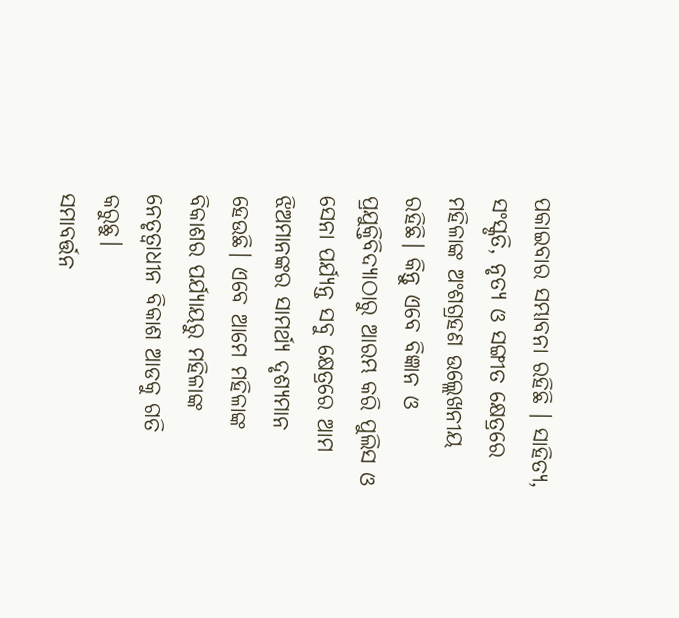ପକାଇବାର ସମ୍ଭାବନା ରହିଛି । ସାହିତ୍ୟ, ସଂସ୍କୃତି, ନୃତ୍ୟ ଓ ସଙ୍ଗୀତ କ୍ଷେତ୍ରରେ ମହିଳାଙ୍କ ଅଂଶଗ୍ରହଣ ଉଲ୍ଲେଖନୀୟ ରହିଛି। କିନ୍ତୁ ଏବେ ବିଜ୍ଞାନ ଓ ପ୍ରଯୁକ୍ତିବିଦ୍ୟାଠାରୁ ଆରମ୍ଭ କରି ପୁଲିସ ଓ ସେନା ପର୍ଯ୍ୟନ୍ତ ସବୁ କ୍ଷେତ୍ରରେ ଆମ ଝିଅମାନଙ୍କର ସାମର୍ଥ୍ୟ ଦୃଶ୍ୟମାନ ହେଉଛି। ଏବେ ଆମେ ମହିଳାଙ୍କ ବିକାଶର ପର୍ଯ୍ୟାୟରୁ ମହିଳାଙ୍କ ନେତୃତ୍ୱାଧୀନ ବିକାଶ ଆଡକୁ ଗତି କରୁଛୁ।
ସମାବର୍ତ୍ତନ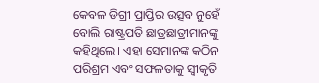କେବଳ ଡିଗ୍ରୀ ପ୍ରାପ୍ତିର ଉତ୍ସବ ନୁହେଁ ବୋଲି ରାଷ୍ଟ୍ରପତି ଛାତ୍ରଛାତ୍ରୀମାନଙ୍କୁ କହିଥିଲେ। ଏହା ସେମାନଙ୍କ କଠିନ ପରିଶ୍ରମ ଏବଂ ସଫଳତାକୁ ସ୍ୱୀକୃତି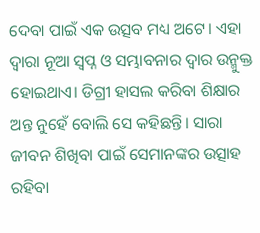ଦେବା ପାଇଁ ଏକ ଉତ୍ସବ ମଧ୍ୟ ଅଟେ। ଏହା ଦ୍ୱାରା ନୂଆ ସ୍ୱପ୍ନ ଓ ସମ୍ଭାବନାର ଦ୍ୱାର ଉନ୍ମୁକ୍ତ ହୋଇଥାଏ। ଡିଗ୍ରୀ ହାସଲ କରିବା ଶିକ୍ଷାର ଅନ୍ତ ନୁହେଁ ବୋଲି ସେ କହିଛନ୍ତି। ସାରା ଜୀବନ ଶିଖିବା ପାଇଁ ସେମାନଙ୍କର ଉତ୍ସାହ ରହିବା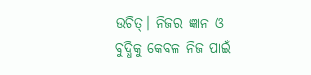ଉଚିତ୍। ନିଜର ଜ୍ଞାନ ଓ ବୁଦ୍ଧିକୁ କେବଳ ନିଜ ପାଇଁ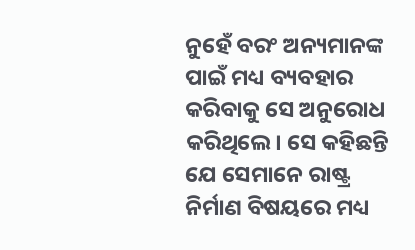ନୁହେଁ ବରଂ ଅନ୍ୟମାନଙ୍କ ପାଇଁ ମଧ୍ୟ ବ୍ୟବହାର କରିବାକୁ ସେ ଅନୁରୋଧ କରିଥିଲେ। ସେ କହିଛନ୍ତି ଯେ ସେମାନେ ରାଷ୍ଟ୍ର ନିର୍ମାଣ ବିଷୟରେ ମଧ୍ୟ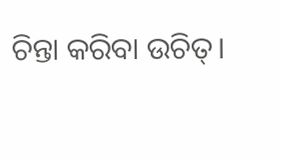ଚିନ୍ତା କରିବା ଉଚିତ୍।